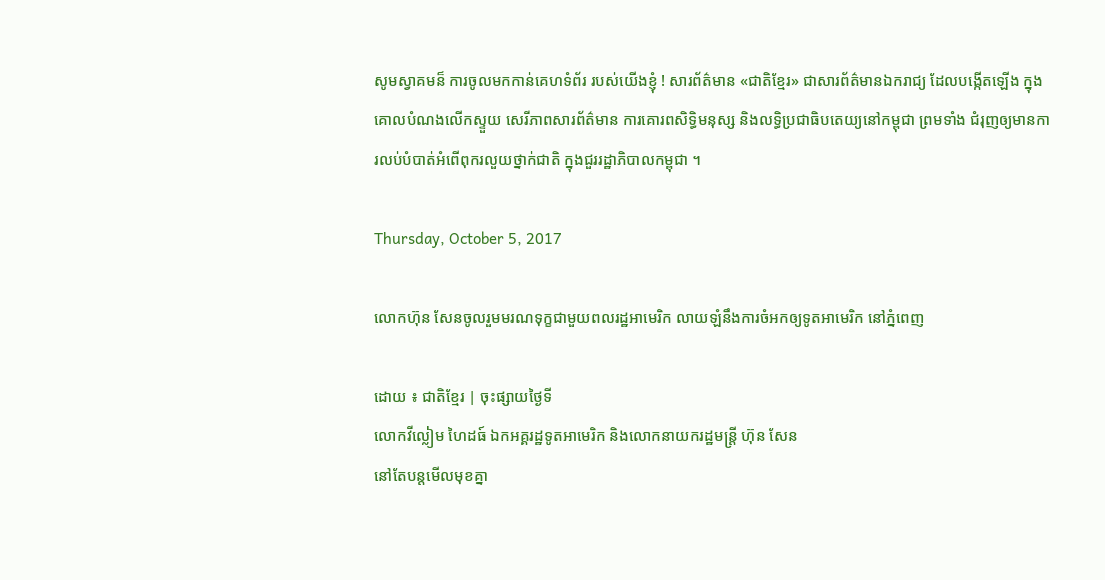សូមស្វាគមន៏ ការចូលមកកាន់គេហទំព័រ របស់យើងខ្ញុំ ! សារព័ត៌មាន «ជាតិខ្មែរ» ជាសារព័ត៌មានឯករាជ្យ ដែលបង្កើតឡើង ក្នុងគោលបំណងលើកស្ទួយ សេរីភាពសារព័ត៌មាន ការគោរពសិទ្ធិមនុស្ស និងលទ្ធិប្រជាធិបតេយ្យនៅកម្ពុជា ព្រមទាំង ជំរុញឲ្យមានការលប់បំបាត់អំពើពុករលួយថ្នាក់ជាតិ ក្នុងជួររដ្ឋាភិបាលកម្ពុជា ។

Thursday, October 5, 2017

លោកហ៊ុន សែនចូលរួមមរណទុក្ខជាមួយពលរដ្ឋអាមេរិក លាយឡំនឹងការចំអកឲ្យទូតអាមេរិក នៅភ្នំពេញ

ដោយ ៖ ជាតិខ្មែរ | ចុះផ្សាយថ្ងៃទី
លោកវីល្លៀម ហៃដធ៍ ឯកអគ្គរដ្ឋទូតអាមេរិក និងលោកនាយករដ្ឋមន្ត្រី ហ៊ុន សែន
នៅតែបន្តមើលមុខគ្នា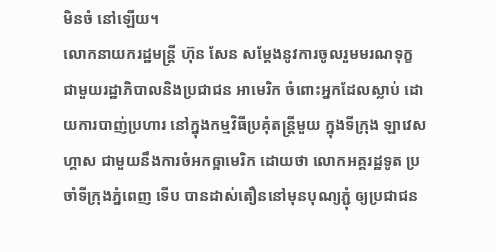មិនចំ នៅឡើយ។
លោកនាយករដ្ឋមន្ត្រី ហ៊ុន សែន សម្តែងនូវការចូលរួមមរណទុក្ខ ជាមួយរដ្ឋាភិបាលនិងប្រជាជន អាមេរិក ចំពោះអ្នកដែលស្លាប់ ដោយការបាញ់ប្រហារ នៅក្នុងកម្មវិធីប្រគុំតន្ត្រីមួយ ក្នុងទីក្រុង ឡាវេសហ្គាស ជាមួយនឹងការចំអកឲ្អាមេរិក ដោយថា លោកអគ្គរដ្ឋទូត ប្រចាំទីក្រុងភ្នំពេញ ទើប បានដាស់តឿននៅមុនបុណ្យភ្ជុំ ឲ្យប្រជាជន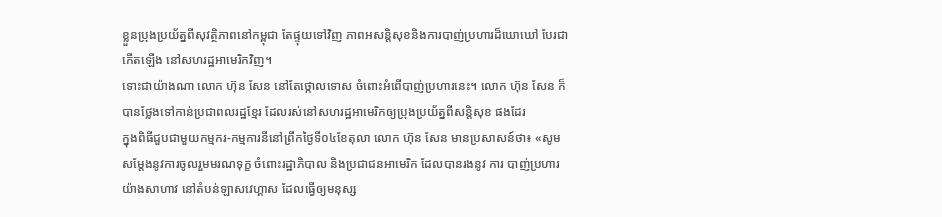ខ្លួនប្រុងប្រយ័ត្នពីសុវត្ថិភាពនៅកម្ពុជា តែផ្ទុយទៅវិញ ភាពអសន្តិសុខនិងការបាញ់ប្រហារដ៏ឃោឃៅ បែរជាកើតឡើង នៅសហរដ្ឋអាមេរិកវិញ។
ទោះជាយ៉ាងណា លោក ហ៊ុន សែន នៅតែថ្កោលទោស ចំពោះអំពើបាញ់ប្រហារនេះ។ លោក ហ៊ុន សែន ក៏បានថ្លែងទៅកាន់ប្រជាពលរដ្ឋខ្មែរ ដែលរស់នៅសហរដ្ឋអាមេរិកឲ្យប្រុងប្រយ័ត្នពីសន្តិសុខ ផងដែរ
ក្នុងពិធីជួបជាមួយកម្មករ-កម្មការនីនៅព្រឹកថ្ងៃទី០៤ខែតុលា លោក ហ៊ុន សែន មានប្រសាសន៍ថា៖ «សូមសម្តែងនូវការចូលរួមមរណទុក្ខ ចំពោះរដ្ឋាភិបាល និងប្រជាជនអាមេរិក ដែលបានរងនូវ ការ បាញ់ប្រហារយ៉ាងសាហាវ នៅតំបន់ឡាសវេហ្គាស ដែលធ្វើឲ្យមនុស្ស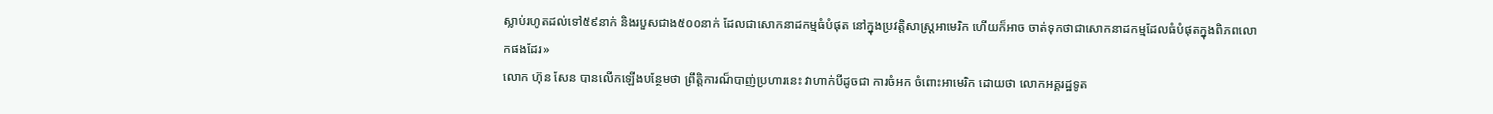ស្លាប់រហូតដល់ទៅ៥៩នាក់ និងរបួសជាង៥០០នាក់ ដែលជាសោកនាដកម្មធំបំផុត នៅក្នុងប្រវត្តិសាស្ត្រអាមេរិក ហើយក៏អាច ចាត់ទុកថាជាសោកនាដកម្មដែលធំបំផុតក្នុងពិភពលោកផងដែរ»
លោក ហ៊ុន សែន បានលើកឡើងបន្ថែមថា ព្រឹត្តិការណ៏បាញ់ប្រហារនេះ វាហាក់បីដូចជា ការចំអក ចំពោះអាមេរិក ដោយថា លោកអគ្គរដ្ឋទូត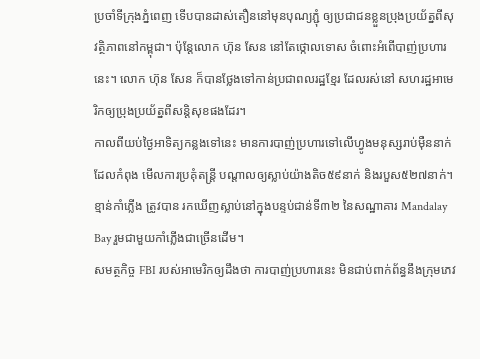ប្រចាំទីក្រុងភ្នំពេញ ទើបបានដាស់តឿននៅមុនបុណ្យភ្ជុំ ឲ្យប្រជាជនខ្លួនប្រុងប្រយ័ត្នពីសុវត្ថិភាពនៅកម្ពុជា។ ប៉ុន្តែលោក ហ៊ុន សែន នៅតែថ្កោលទោស ចំពោះអំពើបាញ់ប្រហារនេះ។ លោក ហ៊ុន សែន ក៏បានថ្លែងទៅកាន់ប្រជាពលរដ្ឋខ្មែរ ដែលរស់នៅ សហរដ្ឋអាមេរិកឲ្យប្រុងប្រយ័ត្នពីសន្តិសុខផងដែរ។
កាលពីយប់ថ្ងៃអាទិត្យកន្លងទៅនេះ មានការបាញ់ប្រហារទៅលើហ្វូងមនុស្សរាប់ម៉ឺននាក់ ដែលកំពុង មើលការប្រគុំតន្រ្តី បណ្តាលឲ្យស្លាប់យ៉ាងតិច៥៩នាក់ និងរបួស៥២៧នាក់។ ខ្មាន់កាំភ្លើង ត្រូវបាន រកឃើញស្លាប់នៅក្នុងបន្ទប់ជាន់ទី៣២ នៃសណ្ឋាគារ Mandalay Bay រួមជាមួយកាំភ្លើងជាច្រើនដើម។
សមត្ថកិច្ច FBI របស់អាមេរិកឲ្យដឹងថា ការបាញ់ប្រហារនេះ មិនជាប់ពាក់ព័ន្ធនឹងក្រុមភេវ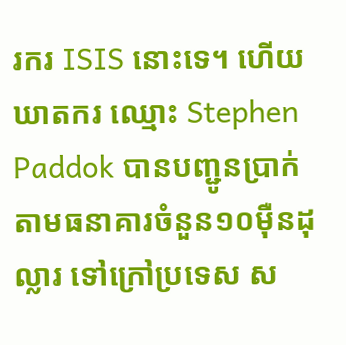រករ ISIS នោះទេ។ ហើយឃាតករ ឈ្មោះ Stephen Paddok បានបញ្ជូនប្រាក់តាមធនាគារចំនួន១០ម៉ឺនដុល្លារ ទៅក្រៅប្រទេស ស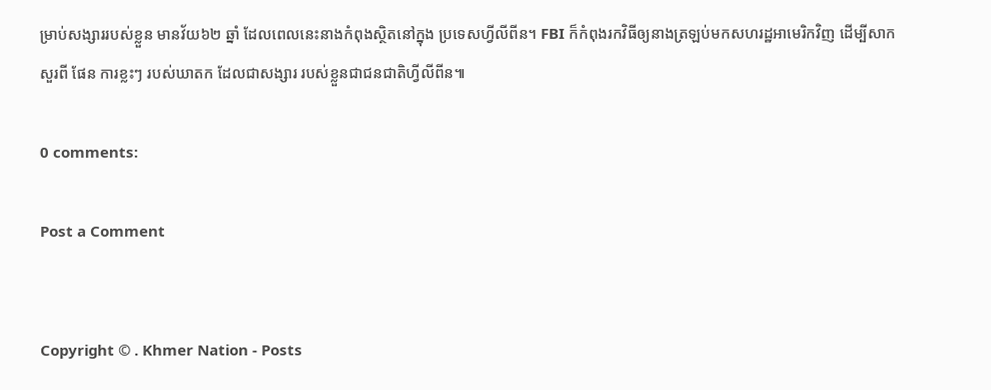ម្រាប់សង្សាររបស់ខ្លួន មានវ័យ៦២ ឆ្នាំ ដែលពេលនេះនាងកំពុងស្ថិតនៅក្នុង ប្រទេសហ្វីលីពីន។ FBI ក៏កំពុងរកវិធីឲ្យនាងត្រឡប់មកសហរដ្ឋអាមេរិកវិញ ដើម្បីសាកសួរពី ផែន ការខ្លះៗ របស់ឃាតក ដែលជាសង្សារ របស់ខ្លួនជាជនជាតិហ្វីលីពីន៕

0 comments:

Post a Comment


Copyright © . Khmer Nation - Posts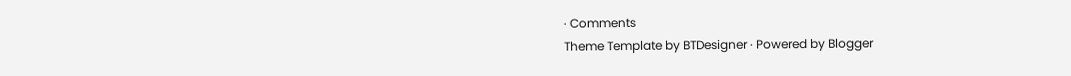· Comments
Theme Template by BTDesigner · Powered by Blogger